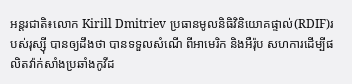អន្តរជាតិ៖លោក Kirill Dmitriev ប្រធានមូលនិធិវិនិយោគផ្ទាល់(RDIF)របស់រុស្ស៊ី បានឲ្យដឹងថា បានទទួលសំណើ ពីអាមេរិក និងអឺរ៉ុប សហការដើម្បីផលិតវ៉ាក់សាំងប្រឆាំងកូវីដ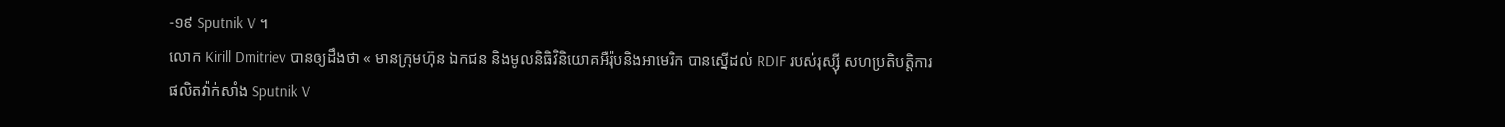-១៩ Sputnik V ។
លោក Kirill Dmitriev បានឲ្យដឹងថា « មានក្រុមហ៊ុន ឯកជន និងមូលនិធិវិនិយោគអឺរ៉ុបនិងអាមេរិក បានស្នើដល់ RDIF របស់រុស្ស៊ី សហប្រតិបត្តិការផលិតវ៉ាក់សាំង Sputnik V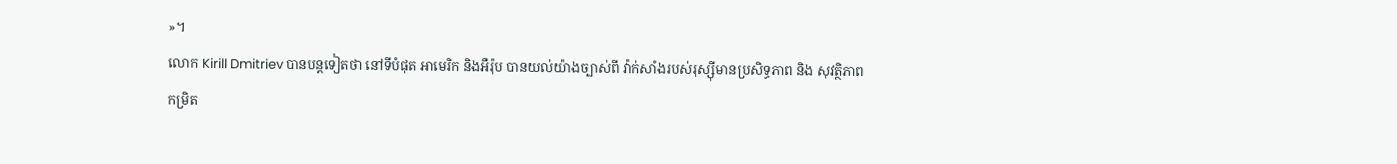»។
លោក Kirill Dmitriev បានបន្តទៀតថា នៅទីបំផុត អាមេរិក និងអឺរ៉ុប បានយល់យ៉ាងច្បាស់ពី វ៉ាក់សាំងរបស់រុស្ស៊ីមានប្រសិទ្ធភាព និង សុវត្ថិភាពកម្រិត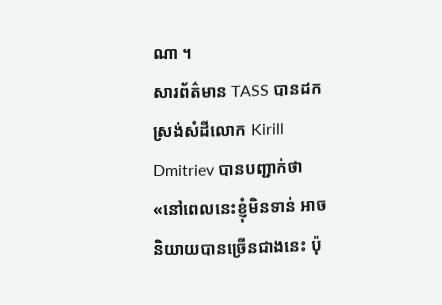ណា ។
សារព័ត៌មាន TASS បានដកស្រង់សំដីលោក Kirill Dmitriev បានបញ្ជាក់ថា «នៅពេលនេះខ្ញុំមិនទាន់ អាចនិយាយបានច្រើនជាងនេះ ប៉ុ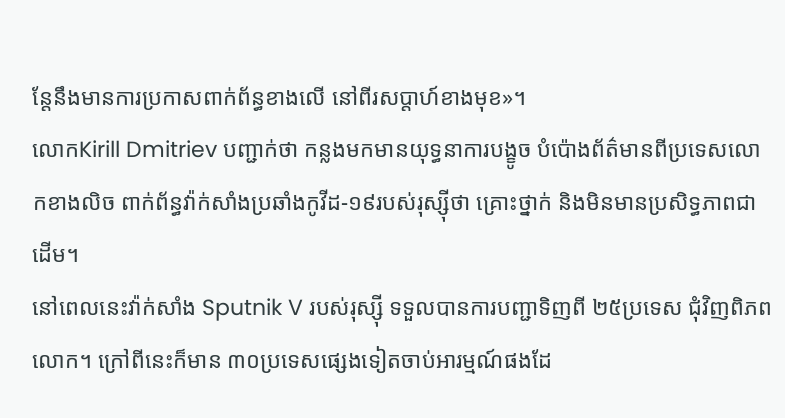ន្តែនឹងមានការប្រកាសពាក់ព័ន្ធខាងលើ នៅពីរសប្តាហ៍ខាងមុខ»។
លោកKirill Dmitriev បញ្ជាក់ថា កន្លងមកមានយុទ្ធនាការបង្ខូច បំប៉ោងព័ត៌មានពីប្រទេសលោកខាងលិច ពាក់ព័ន្ធវ៉ាក់សាំងប្រឆាំងកូវីដ-១៩របស់រុស្ស៊ីថា គ្រោះថ្នាក់ និងមិនមានប្រសិទ្ធភាពជាដើម។
នៅពេលនេះវ៉ាក់សាំង Sputnik V របស់រុស្ស៊ី ទទួលបានការបញ្ជាទិញពី ២៥ប្រទេស ជុំវិញពិភពលោក។ ក្រៅពីនេះក៏មាន ៣០ប្រទេសផ្សេងទៀតចាប់អារម្មណ៍ផងដែ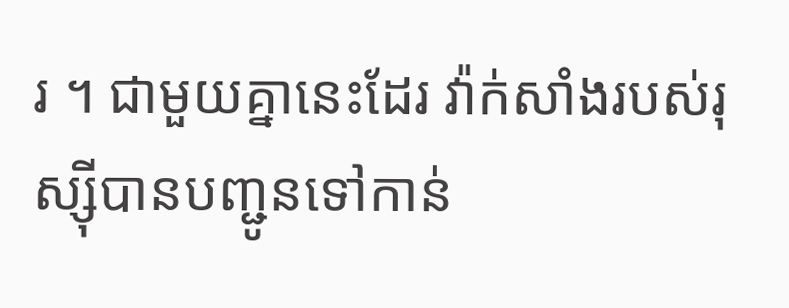រ ។ ជាមួយគ្នានេះដែរ វ៉ាក់សាំងរបស់រុស្ស៊ីបានបញ្ជូនទៅកាន់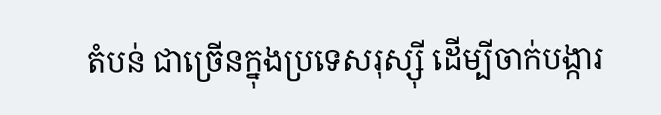តំបន់ ជាច្រើនក្នុងប្រទេសរុស្ស៊ី ដើម្បីចាក់បង្ការ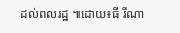ដល់ពលរដ្ឋ ៕ដោយ៖ធី រីណា